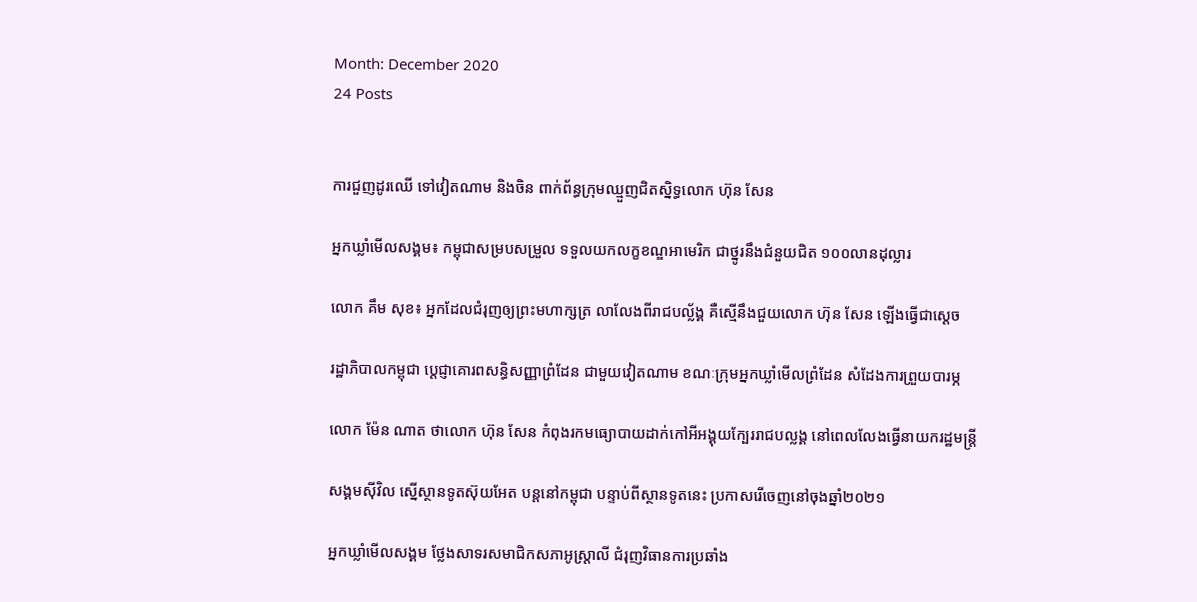Month: December 2020
24 Posts


ការជួញដូរឈើ ទៅវៀតណាម និងចិន ពាក់ព័ន្ធក្រុមឈ្មួញជិតស្និទ្ធលោក ហ៊ុន សែន

អ្នកឃ្លាំមើលសង្គម៖ កម្ពុជាសម្របសម្រួល ទទួលយកលក្ខខណ្ឌអាមេរិក ជាថ្នូរនឹងជំនួយជិត ១០០លានដុល្លារ

លោក គឹម សុខ៖ អ្នកដែលជំរុញឲ្យព្រះមហាក្សត្រ លាលែងពីរាជបល្ល័ង្គ គឺស្មើនឹងជួយលោក ហ៊ុន សែន ឡើងធ្វើជាស្ដេច

រដ្ឋាភិបាលកម្ពុជា ប្តេជ្ញាគោរពសន្ធិសញ្ញាព្រំដែន ជាមួយវៀតណាម ខណៈក្រុមអ្នកឃ្លាំមើលព្រំដែន សំដែងការព្រួយបារម្ភ

លោក ម៉ែន ណាត ថាលោក ហ៊ុន សែន កំពុងរកមធ្យោបាយដាក់កៅអីអង្គុយក្បែររាជបល្លង្គ នៅពេលលែងធ្វើនាយករដ្ឋមន្ត្រី

សង្គមស៊ីវិល ស្នើស្ថានទូតស៊ុយអែត បន្តនៅកម្ពុជា បន្ទាប់ពីស្ថានទូតនេះ ប្រកាសរើចេញនៅចុងឆ្នាំ២០២១

អ្នកឃ្លាំមើលសង្គម ថ្លែងសាទរសមាជិកសភាអូស្ត្រាលី ជំរុញវិធានការប្រឆាំង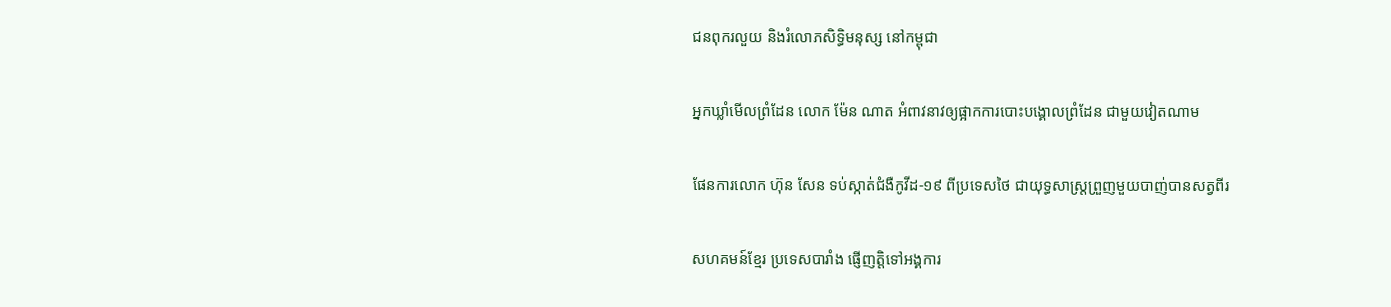ជនពុករលួយ និងរំលោភសិទ្ធិមនុស្ស នៅកម្ពុជា

អ្នកឃ្លាំមើលព្រំដែន លោក ម៉ែន ណាត អំពាវនាវឲ្យផ្អាកការបោះបង្គោលព្រំដែន ជាមួយវៀតណាម

ផែនការលោក ហ៊ុន សែន ទប់ស្កាត់ជំងឺកូវីដ-១៩ ពីប្រទេសថៃ ជាយុទ្ធសាស្ត្រព្រួញមួយបាញ់បានសត្វពីរ

សហគមន៍ខ្មែរ ប្រទេសបារាំង ផ្ញើញត្តិទៅអង្គការ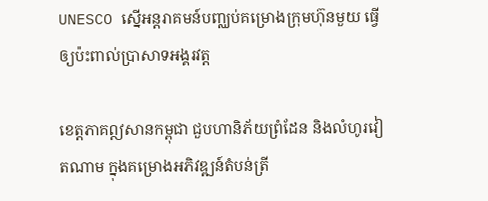UNESCO ស្នើអន្តរាគមន៍បញ្ឈប់គម្រោងក្រុមហ៊ុនមួយ ធ្វើឲ្យប៉ះពាល់ប្រាសាទអង្គរវត្ត

ខេត្តភាគឦសានកម្ពុជា ជួបហានិភ័យព្រំដែន និងលំហូរវៀតណាម ក្នុងគម្រោងអភិវឌ្ឍន៍តំបន់ត្រី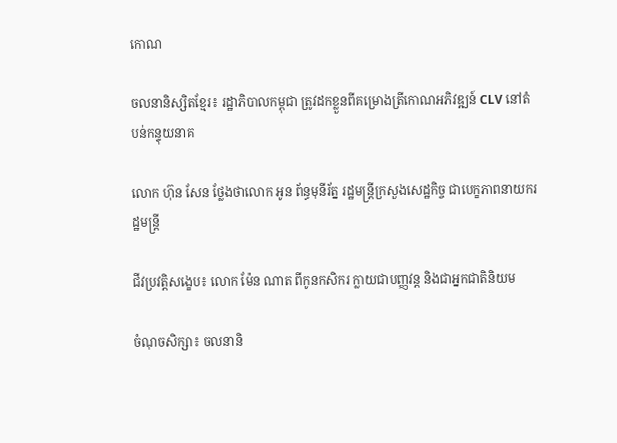កោណ

ចលនានិស្សិតខ្មែរ៖ រដ្ឋាភិបាលកម្ពុជា ត្រូវដកខ្លួនពីគម្រោងត្រីកោណអភិវឌ្ឍន៍ CLV នៅតំបន់កន្ទុយនាគ

លោក ហ៊ុន សែន ថ្លែងថាលោក អូន ព័ន្ធមុនីរ័ត្ន រដ្ឋមន្ត្រីក្រសួងសេដ្ឋកិច្ច ជាបេក្ខភាពនាយករដ្ឋមន្ត្រី

ជីវប្រវត្តិសង្ខេប៖ លោក ម៉ែន ណាត ពីកូនកសិករ ក្លាយជាបញ្ញវន្ត និងជាអ្នកជាតិនិយម

ចំណុចសិក្សា៖ ចលនានិ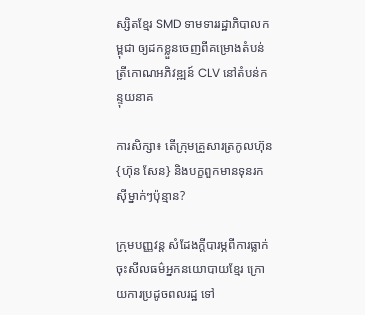ស្សិតខ្មែរ SMD ទាមទាររដ្ឋាភិបាលកម្ពុជា ឲ្យដកខ្លួនចេញពីគម្រោងតំបន់ត្រីកោណអភិវឌ្ឍន៍ CLV នៅតំបន់កន្ទុយនាគ

ការសិក្សា៖ តើក្រុមគ្រួសារត្រកូលហ៊ុន {ហ៊ុន សែន} និងបក្ខពួកមានទុនរកស៊ីម្នាក់ៗប៉ុន្មាន?

ក្រុមបញ្ញវន្ត សំដែងក្តីបារម្ភពីការធ្លាក់ចុះសីលធម៌អ្នកនយោបាយខ្មែរ ក្រោយការប្រដូចពលរដ្ឋ ទៅ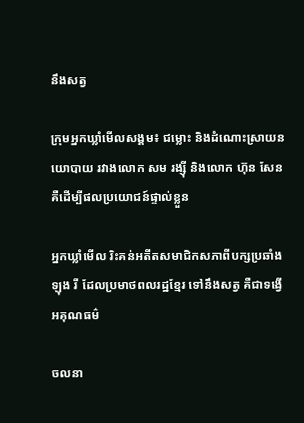នឹងសត្វ

ក្រុមអ្នកឃ្លាំមើលសង្គម៖ ជម្លោះ និងដំណោះស្រាយនយោបាយ រវាងលោក សម រង្ស៊ី និងលោក ហ៊ុន សែន គឺដើម្បីផលប្រយោជន៍ផ្ទាល់ខ្លួន

អ្នកឃ្លាំមើល រិះគន់អតីតសមាជិកសភាពីបក្សប្រឆាំង ឡុង រី ដែលប្រមាថពលរដ្ឋខ្មែរ ទៅនឹងសត្វ គឺជាទង្វើអគុណធម៌

ចលនា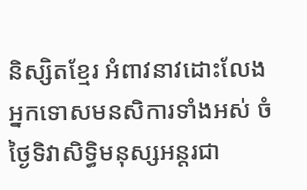និស្សិតខ្មែរ អំពាវនាវដោះលែងអ្នកទោសមនសិការទាំងអស់ ចំថ្ងៃទិវាសិទ្ធិមនុស្សអន្តរជា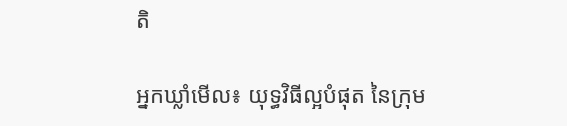តិ

អ្នកឃ្លាំមើល៖ យុទ្ធវិធីល្អបំផុត នៃក្រុម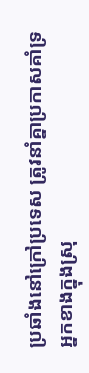ប្រឆាំងនៅក្រៅប្រទេស ត្រូវនាំគ្នាប្រកាសគាំទ្រអ្នកខាងក្នុងស្រុ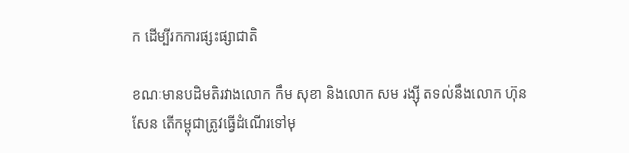ក ដើម្បីរកការផ្សះផ្សាជាតិ

ខណៈមានបដិមតិរវាងលោក កឹម សុខា និងលោក សម រង្ស៊ី តទល់នឹងលោក ហ៊ុន សែន តើកម្ពុជាត្រូវធ្វើដំណើរទៅមុ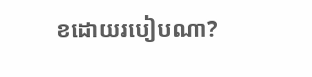ខដោយរបៀបណា?